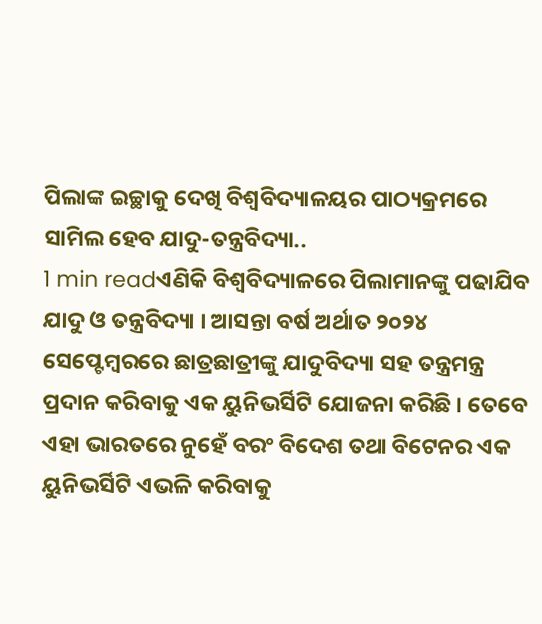ପିଲାଙ୍କ ଇଚ୍ଛାକୁ ଦେଖି ବିଶ୍ୱବିଦ୍ୟାଳୟର ପାଠ୍ୟକ୍ରମରେ ସାମିଲ ହେବ ଯାଦୁ-ତନ୍ତ୍ରବିଦ୍ୟା..
1 min readଏଣିକି ବିଶ୍ୱବିଦ୍ୟାଳରେ ପିଲାମାନଙ୍କୁ ପଢାଯିବ ଯାଦୁ ଓ ତନ୍ତ୍ରବିଦ୍ୟା । ଆସନ୍ତା ବର୍ଷ ଅର୍ଥାତ ୨୦୨୪ ସେପ୍ଟେମ୍ବରରେ ଛାତ୍ରଛାତ୍ରୀଙ୍କୁ ଯାଦୁବିଦ୍ୟା ସହ ତନ୍ତ୍ରମନ୍ତ୍ର ପ୍ରଦାନ କରିବାକୁ ଏକ ୟୁନିଭର୍ସିଟି ଯୋଜନା କରିଛି । ତେବେ ଏହା ଭାରତରେ ନୁହେଁ ବରଂ ବିଦେଶ ତଥା ବିଟେନର ଏକ ୟୁନିଭର୍ସିଟି ଏଭଳି କରିବାକୁ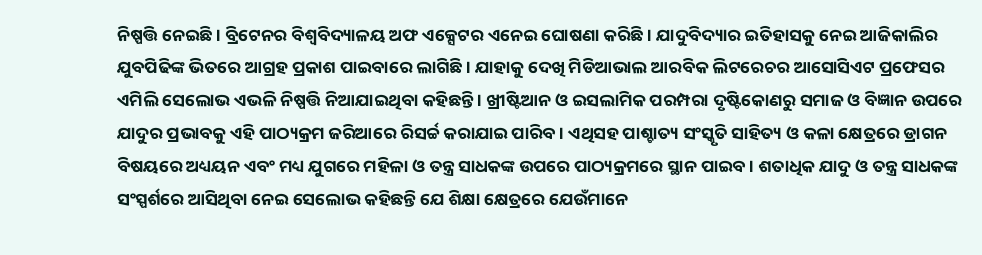ନିଷ୍ପତ୍ତି ନେଇଛି । ବ୍ରିଟେନର ବିଶ୍ୱବିଦ୍ୟାଳୟ ଅଫ ଏକ୍ସେଟର ଏନେଇ ଘୋଷଣା କରିଛି । ଯାଦୁବିଦ୍ୟାର ଇତିହାସକୁ ନେଇ ଆଜିକାଲିର ଯୁବପିଢିଙ୍କ ଭିତରେ ଆଗ୍ରହ ପ୍ରକାଶ ପାଇବାରେ ଲାଗିଛି । ଯାହାକୁ ଦେଖି ମିଡିଆଭାଲ ଆରବିକ ଲିଟରେଚର ଆସୋସିଏଟ ପ୍ରଫେସର ଏମିଲି ସେଲୋଭ ଏଭଳି ନିଷ୍ପତ୍ତି ନିଆଯାଇଥିବା କହିଛନ୍ତି । ଖ୍ରୀଷ୍ଟିଆନ ଓ ଇସଲାମିକ ପରମ୍ପରା ଦୃଷ୍ଟିକୋଣରୁ ସମାଜ ଓ ବିଜ୍ଞାନ ଉପରେ ଯାଦୁର ପ୍ରଭାବକୁ ଏହି ପାଠ୍ୟକ୍ରମ ଜରିଆରେ ରିସର୍ଚ୍ଚ କରାଯାଇ ପାରିବ । ଏଥିସହ ପାଶ୍ଚାତ୍ୟ ସଂସ୍କୃତି ସାହିତ୍ୟ ଓ କଳା କ୍ଷେତ୍ରରେ ଡ୍ରାଗନ ବିଷୟରେ ଅଧ୍ୟୟନ ଏବଂ ମଧ୍ୟ ଯୁଗରେ ମହିଳା ଓ ତନ୍ତ୍ର ସାଧକଙ୍କ ଉପରେ ପାଠ୍ୟକ୍ରମରେ ସ୍ଥାନ ପାଇବ । ଶତାଧିକ ଯାଦୁ ଓ ତନ୍ତ୍ର ସାଧକଙ୍କ ସଂସ୍ପର୍ଶରେ ଆସିଥିବା ନେଇ ସେଲୋଭ କହିଛନ୍ତି ଯେ ଶିକ୍ଷା କ୍ଷେତ୍ରରେ ଯେଉଁମାନେ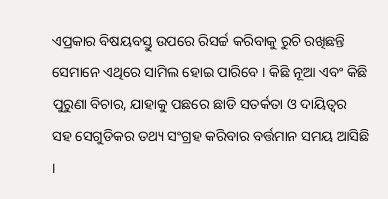ଏପ୍ରକାର ବିଷୟବସ୍ତୁ ଉପରେ ରିସର୍ଚ୍ଚ କରିବାକୁ ରୁଚି ରଖିଛନ୍ତି ସେମାନେ ଏଥିରେ ସାମିଲ ହୋଇ ପାରିବେ । କିଛି ନୂଆ ଏବଂ କିଛି ପୁରୁଣା ବିଚାର, ଯାହାକୁ ପଛରେ ଛାଡି ସତର୍କତା ଓ ଦାୟିତ୍ୱର ସହ ସେଗୁଡିକର ତଥ୍ୟ ସଂଗ୍ରହ କରିବାର ବର୍ତ୍ତମାନ ସମୟ ଆସିଛି ।